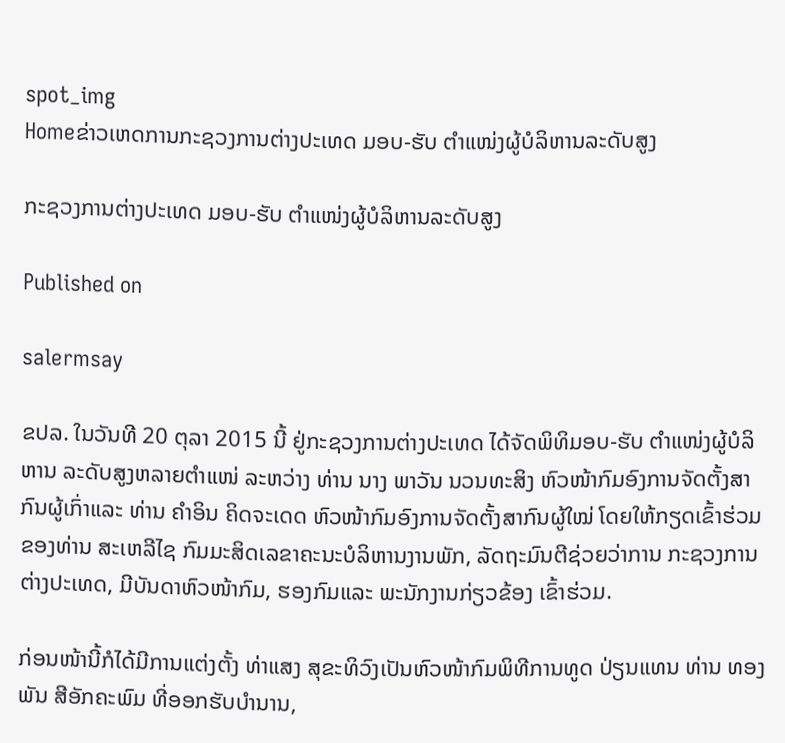spot_img
Homeຂ່າວເຫດການກະຊວງການຕ່າງປະເທດ ມອບ-ຮັບ ຕຳແໜ່ງຜູ້ບໍລິຫານລະດັບສູງ

ກະຊວງການຕ່າງປະເທດ ມອບ-ຮັບ ຕຳແໜ່ງຜູ້ບໍລິຫານລະດັບສູງ

Published on

salermsay

ຂປລ. ໃນວັນທີ 20 ຕຸລາ 2015 ນີ້ ຢູ່ກະຊວງການຕ່າງປະເທດ ໄດ້ຈັດພິທິມອບ-ຮັບ ຕໍາແໜ່ງຜູ້ບໍລິຫານ ລະດັບສູງຫລາຍຕໍາແໜ່ ລະຫວ່າງ ທ່ານ ນາງ ພາວັນ ນວນທະສິງ ຫົວໜ້າກົມອົງການຈັດຕັ້ງສາກົນຜູ້ເກົ່າແລະ ທ່ານ ຄໍາອິນ ຄິດຈະເດດ ຫົວໜ້າກົມອົງການຈັດຕັ້ງສາກົນຜູ້ໃໝ່ ໂດຍໃຫ້ກຽດເຂົ້າຮ່ວມຂອງທ່ານ ສະເຫລີໄຊ ກົມມະສິດເລຂາຄະນະບໍລິຫານງານພັກ, ລັດຖະມົນຕີຊ່ວຍວ່າການ ກະຊວງການຕ່າງປະເທດ, ມີບັນດາຫົວໜ້າກົມ, ຮອງກົມແລະ ພະນັກງານກ່ຽວຂ້ອງ ເຂົ້າຮ່ວມ.

ກ່ອນໜ້ານີ້ກໍໄດ້ມີການແຕ່ງຕັ້ງ ທ່າແສງ ສຸຂະທິວົງເປັນຫົວໜ້າກົມພິທີການທູດ ປ່ຽນແທນ ທ່ານ ທອງພັນ ສີອັກຄະພົມ ທີ່ອອກຮັບບໍານານ,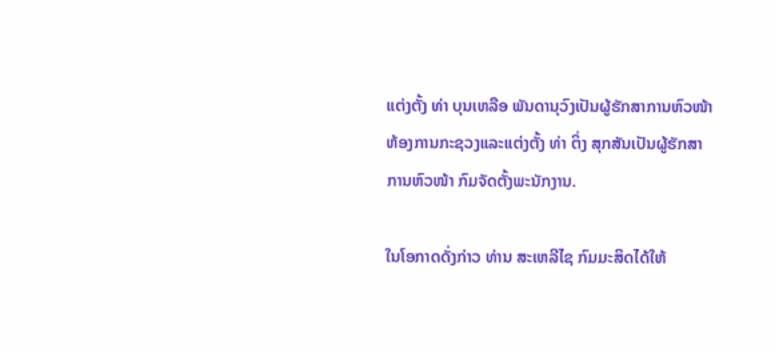ແຕ່ງຕັ້ງ ທ່າ ບຸນເຫລືອ ພັນດານຸວົງເປັນຜູ້ຮັກສາການຫົວໜ້າ ຫ້ອງການກະຊວງແລະແຕ່ງຕັ້ງ ທ່າ ຕິ່ງ ສຸກສັນເປັນຜູ້ຮັກສາການຫົວໜ້າ ກົມຈັດຕັ້ງພະນັກງານ.

ໃນໂອກາດດັ່ງກ່າວ ທ່ານ ສະເຫລີໄຊ ກົມມະສິດໄດ້ໃຫ້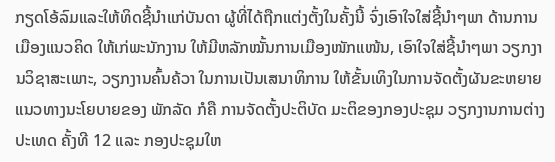ກຽດໂອ້ລົມແລະໃຫ້ທິດຊີ້ນໍາແກ່ບັນດາ ຜູ້ທີ່ໄດ້ຖືກແຕ່ງຕັ້ງໃນຄັ້ງນີ້ ຈົ່ງເອົາໃຈໃສ່ຊີ້ນໍາໆພາ ດ້ານການເມືອງແນວຄິດ ໃຫ້ເກ່ພະນັກງານ ໃຫ້ມີຫລັກໝັ້ນການເມືອງໜັກແໜ້ນ, ເອົາໃຈໃສ່ຊີ້ນໍາໆພາ ວຽກງານວິຊາສະເພາະ, ວຽກງານຄົ້ນຄ້ວາ ໃນການເປັນເສນາທິການ ໃຫ້ຂັ້ນເທິງໃນການຈັດຕັ້ງຜັນຂະຫຍາຍ ແນວທາງນະໂຍບາຍຂອງ ພັກລັດ ກໍຄື ການຈັດຕັ້ງປະຕິບັດ ມະຕິຂອງກອງປະຊຸມ ວຽກງານການຕ່າງປະເທດ ຄັ້ງທີ 12 ແລະ ກອງປະຊຸມໃຫ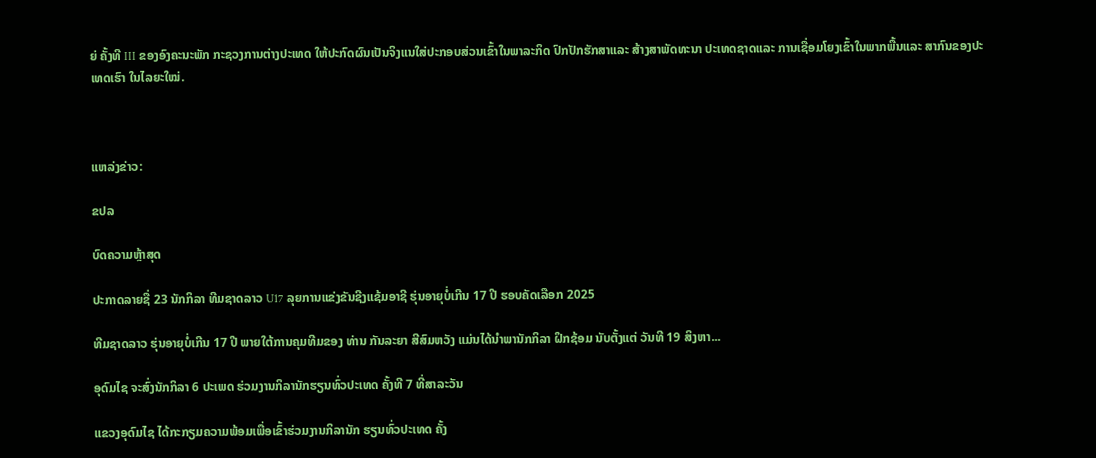ຍ່ ຄັ້ງທີ III ຂອງອົງຄະນະພັກ ກະຊວງການຕ່າງປະເທດ ໃຫ້ປະກົດຜົນເປັນຈິງແນໃສ່ປະກອບສ່ວນເຂົ້າໃນພາລະກິດ ປົກປັກຮັກສາແລະ ສ້າງສາພັດທະນາ ປະເທດຊາດແລະ ການເຊື່ອມໂຍງເຂົ້າໃນພາກພື້ນແລະ ສາກົນຂອງປະເທດເຮົາ ໃນໄລຍະໃໝ່.



ແຫລ່ງຂ່າວ:

ຂປລ

ບົດຄວາມຫຼ້າສຸດ

ປະກາດລາຍຊື່ 23 ນັກກິລາ ທີມຊາດລາວ U17 ລຸຍການແຂ່ງຂັນຊີງແຊ້ມອາຊີ ຮຸ່ນອາຍຸບໍ່ເກີນ 17 ປີ ຮອບຄັດເລືອກ 2025

ທີມຊາດລາວ ຮຸ່ນອາຍຸບໍ່ເກີນ 17 ປີ ພາຍໃຕ້ການຄຸມທີມຂອງ ທ່ານ ກັນລະຍາ ສີສົມຫວັງ ແມ່ນໄດ້ນຳພານັກກິລາ ຝຶກຊ້ອມ ນັບຕັ້ງແຕ່ ວັນທີ 19 ສິງຫາ...

ອຸດົມໄຊ ຈະສົ່ງນັກກິລາ 6 ປະເພດ ຮ່ວມງານກິລານັກຮຽນທົ່ວປະເທດ ຄັ້ງທີ 7 ທີ່ສາລະວັນ

ແຂວງອຸດົມໄຊ ໄດ້ກະກຽມຄວາມພ້ອມເພື່ອເຂົ້າຮ່ວມງານກິລານັກ ຮຽນທົ່ວປະເທດ ຄັ້ງ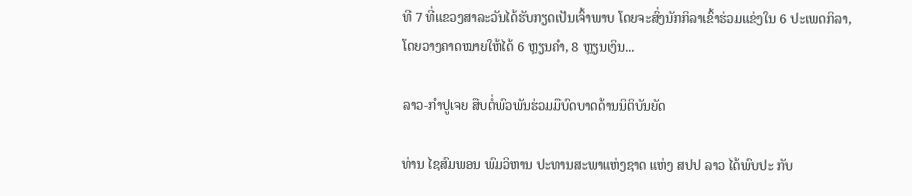ທີ 7 ທີ່ແຂວງສາລະວັນໄດ້ຮັບກຽດເປັນເຈົ້າພາບ ໂດຍຈະສົ່ງນັກກິລາເຂົ້າຮ່ວມແຂ່ງໃນ 6 ປະເພດກິລາ, ໂດຍວາງຄາດໝາຍໃຫ້ໄດ້ 6 ຫຼຽນຄຳ, 8 ຫຼຽນເງິນ...

ລາວ-ກຳປູເຈຍ ສືບຕໍ່ພົວພັນຮ່ວມມືບົດບາດດ້ານນິຕິບັນຍັດ

ທ່ານ ໄຊສົມພອນ ພົມວິຫານ ປະທານສະພາແຫ່ງຊາດ ແຫ່ງ ສປປ ລາວ ໄດ້ພົບປະ ກັບ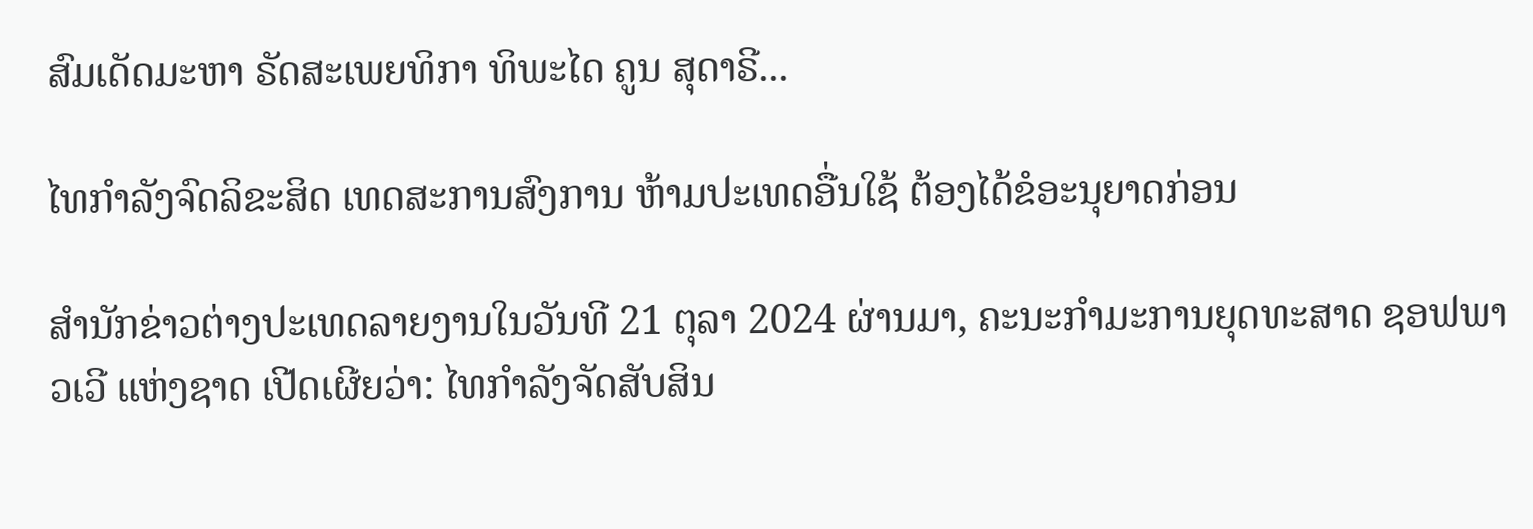ສົມເດັດມະຫາ ຣັດສະເພຍທິກາ ທິພະໄດ ຄູນ ສຸດາຣີ...

ໄທກຳລັງຈົດລິຂະສິດ ເທດສະການສົງການ ຫ້າມປະເທດອື່ນໃຊ້ ຕ້ອງໄດ້ຂໍອະນຸຍາດກ່ອນ

ສຳນັກຂ່າວຕ່າງປະເທດລາຍງານໃນວັນທີ 21 ຕຸລາ 2024 ຜ່ານມາ, ຄະນະກຳມະການຍຸດທະສາດ ຊອຟພາວເວີ ແຫ່ງຊາດ ເປີດເຜີຍວ່າ: ໄທກຳລັງຈັດສັບສິນ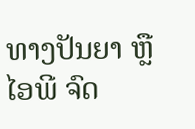ທາງປັນຍາ ຫຼື ໄອພີ ຈົດ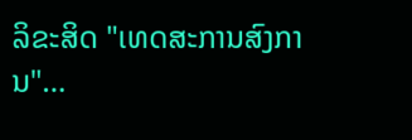ລິຂະສິດ "ເທດສະການສົງການ"...